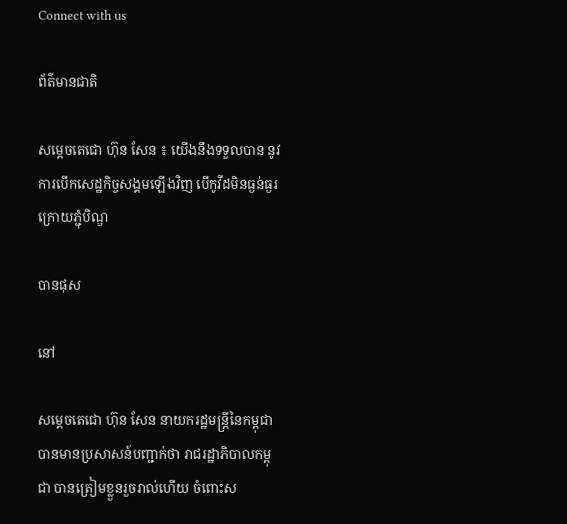Connect with us

ព័ត៌មានជាតិ

សម្ដេចតេជោ ហ៊ុន សែន ៖ យើងនឹងទទួលបាន នូវការបើកសេដ្ឋកិច្ចសង្គមឡើងវិញ បើកូវីដមិនធ្ងន់ធ្ងរក្រោយភ្ជុំបិណ្ឌ

បានផុស

នៅ

សម្ដេចតេជោ ហ៊ុន សែន នាយករដ្ឋមន្ត្រីនៃកម្ពុជា បានមានប្រសាសន៍បញ្ជាក់ថា រាជរដ្ឋាភិបាលកម្ពុជា បានត្រៀមខ្លួនរួចរាល់ហើយ ចំពោះស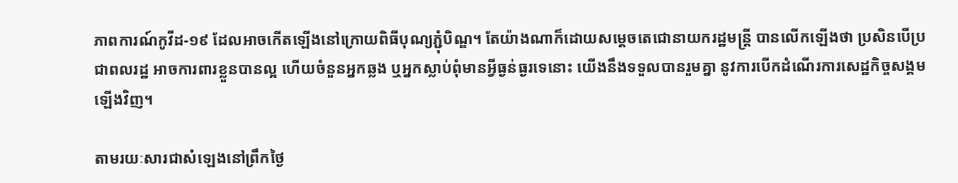ភាពការណ៍កូវីដ-១៩ ដែលអាចកើតឡើងនៅក្រោយពិធីបុណ្យភ្ជុំបិណ្ឌ។ តែយ៉ាងណាក៏ដោយសម្ដេចតេជោនាយករដ្ឋមន្ត្រី បានលើកឡើងថា ប្រសិនបើប្រជាពលរដ្ឋ អាចការពារខ្លួនបានល្អ ហើយចំនួនអ្នកឆ្លង ឬអ្នកស្លាប់ពុំមានអ្វីធ្ងន់ធ្ងរទេនោះ យើងនឹងទទួលបានរួមគ្នា នូវការបើកដំណើរការសេដ្ឋកិច្ចសង្គមឡើងវិញ។

តាមរយៈសារជាសំឡេងនៅព្រឹកថ្ងៃ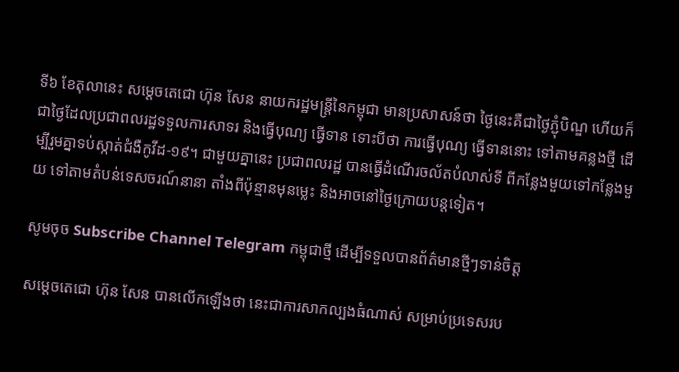ទី៦ ខែតុលានេះ សម្ដេចតេជោ ហ៊ុន សែន នាយករដ្ឋមន្ត្រីនៃកម្ពុជា មានប្រសាសន៍ថា ថ្ងៃនេះគឺជាថ្ងៃភ្ជុំបិណ្ឌ ហើយក៏ជាថ្ងៃដែលប្រជាពលរដ្ឋទទួលការសាទរ និងធ្វើបុណ្យ ធ្វើទាន ទោះបីថា ការធ្វើបុណ្យ ធ្វើទាននោះ ទៅតាមគន្លងថ្មី ដើម្បីរួមគ្នាទប់ស្កាត់ជំងឺកូវីដ-១៩។ ជាមួយគ្នានេះ ប្រជាពលរដ្ឋ បានធ្វើដំណើរចល័តបំលាស់ទី ពីកន្លែងមួយទៅកន្លែងមួយ ទៅតាមតំបន់ទេសចរណ៍នានា តាំងពីប៉ុន្មានមុនម្លេះ និងអាចនៅថ្ងៃក្រោយបន្តទៀត។

សូមចុច Subscribe Channel Telegram កម្ពុជាថ្មី ដើម្បីទទួលបានព័ត៌មានថ្មីៗទាន់ចិត្ត

សម្ដេចតេជោ ហ៊ុន សែន បានលើកឡើងថា នេះជាការសាកល្បងធំណាស់ សម្រាប់ប្រទេសរប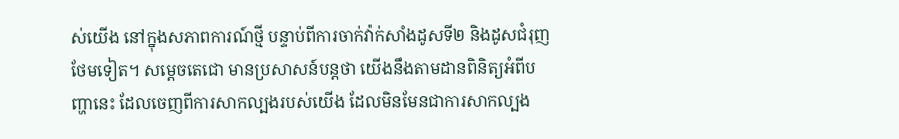ស់យើង នៅក្នុងសភាពការណ៍ថ្មី បន្ទាប់ពីការចាក់វ៉ាក់សាំងដូសទី២ និងដូសជំរុញថែមទៀត។ សម្ដេចតេជោ មានប្រសាសន៍បន្តថា យើងនឹងតាមដានពិនិត្យអំពីបញ្ហានេះ ដែលចេញពីការសាកល្បងរបស់យើង ដែលមិនមែនជាការសាកល្បង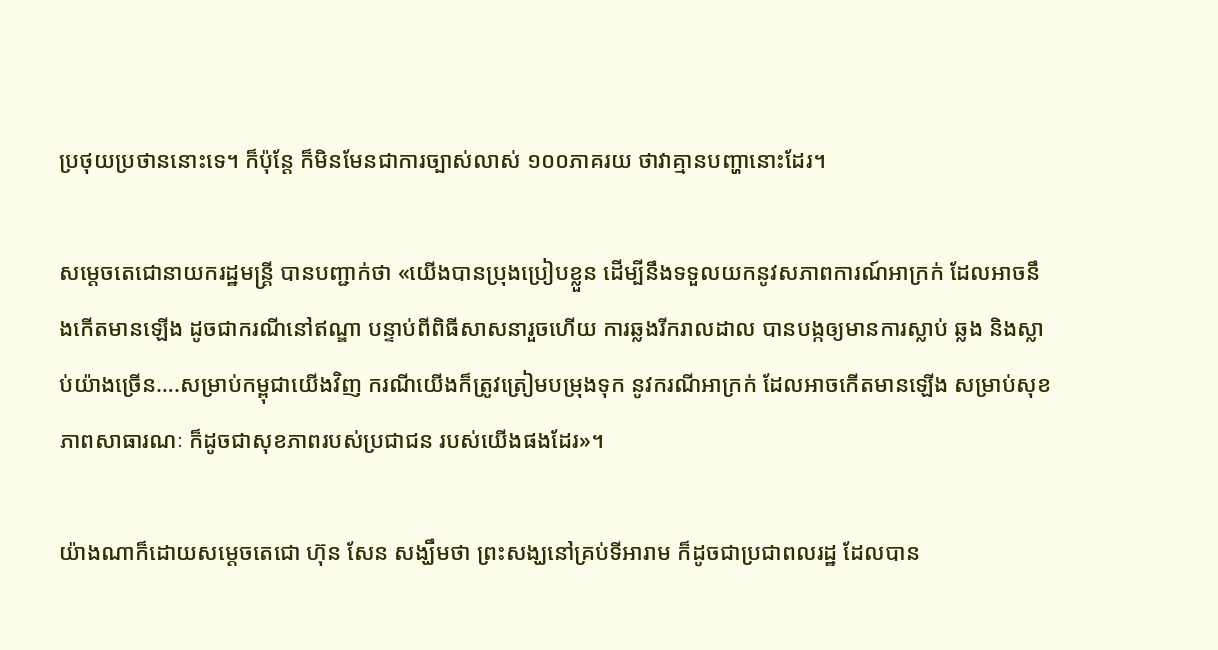ប្រថុយប្រថាននោះទេ។ ក៏ប៉ុន្តែ ក៏មិនមែនជាការច្បាស់លាស់ ១០០ភាគរយ ថាវាគ្មានបញ្ហានោះដែរ។

សម្ដេចតេជោនាយករដ្ឋមន្ត្រី បានបញ្ជាក់ថា «យើងបានប្រុងប្រៀបខ្លួន ដើម្បីនឹងទទួលយកនូវសភាពការណ៍អាក្រក់ ដែលអាចនឹងកើតមានឡើង ដូចជាករណីនៅឥណ្ឌា បន្ទាប់ពីពិធីសាសនារួចហើយ ការឆ្លងរីករាលដាល បានបង្កឲ្យមានការស្លាប់ ឆ្លង និងស្លាប់យ៉ាងច្រើន….សម្រាប់កម្ពុជាយើងវិញ ករណីយើងក៏ត្រូវត្រៀមបម្រុងទុក នូវករណីអាក្រក់ ដែលអាចកើតមានឡើង សម្រាប់សុខភាពសាធារណៈ ក៏ដូចជាសុខភាពរបស់ប្រជាជន របស់យើងផងដែរ»។

យ៉ាងណាក៏ដោយសម្ដេចតេជោ ហ៊ុន សែន សង្ឃឹមថា ព្រះសង្ឃនៅគ្រប់ទីអារាម ក៏ដូចជាប្រជាពលរដ្ឋ ដែលបាន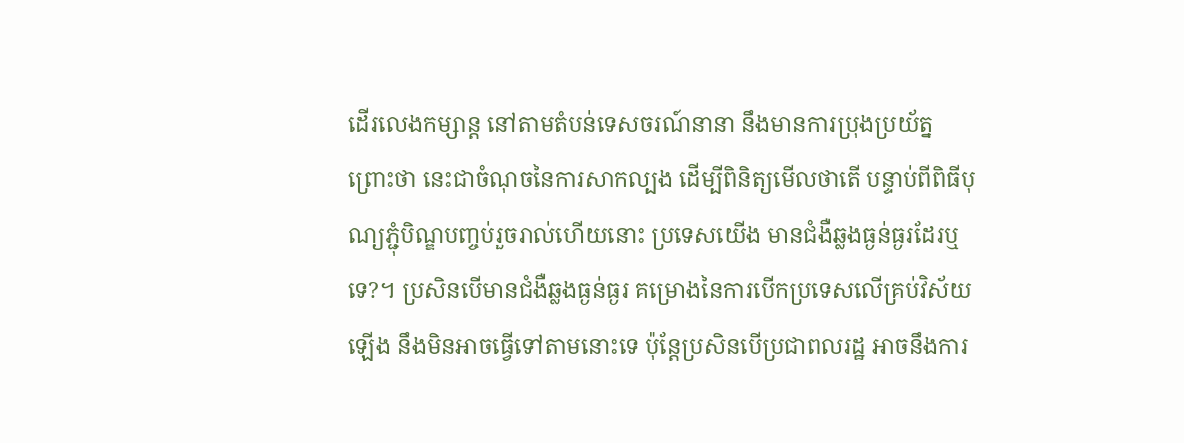ដើរលេងកម្សាន្ដ នៅតាមតំបន់ទេសចរណ៍នានា នឹងមានការប្រុងប្រយ័ត្ន ព្រោះថា នេះជាចំណុចនៃការសាកល្បង ដើម្បីពិនិត្យមើលថាតើ បន្ទាប់ពីពិធីបុណ្យភ្ជុំបិណ្ឌបញ្ចប់រួចរាល់ហើយនោះ ប្រទេសយើង មានជំងឺឆ្លងធ្ងន់ធ្ងរដែរឬទេ?។ ប្រសិនបើមានជំងឺឆ្លងធ្ងន់ធ្ងរ គម្រោងនៃការបើកប្រទេសលើគ្រប់វិស័យឡើង នឹងមិនអាចធ្វើទៅតាមនោះទេ ប៉ុន្តែប្រសិនបើប្រជាពលរដ្ឋ អាចនឹងការ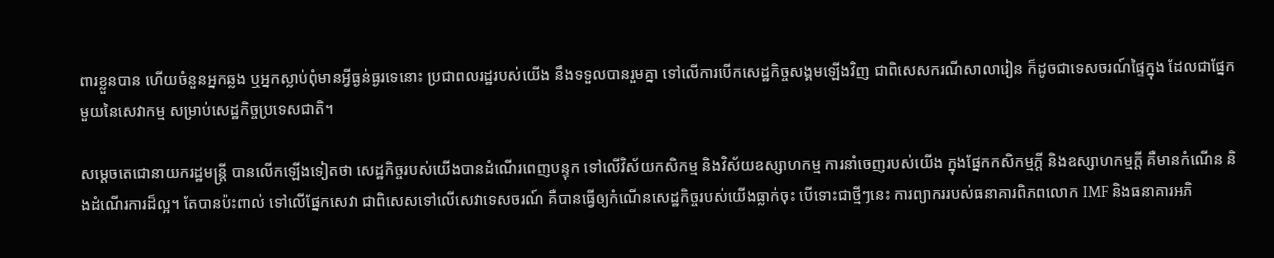ពារខ្លួនបាន ហើយចំនួនអ្នកឆ្លង ឬអ្នកស្លាប់ពុំមានអ្វីធ្ងន់ធ្ងរទេនោះ ប្រជាពលរដ្ឋរបស់យើង នឹងទទួលបានរួមគ្នា ទៅលើការបើកសេដ្ឋកិច្ចសង្គមឡើងវិញ ជាពិសេសករណីសាលារៀន ក៏ដូចជាទេសចរណ៍ផ្ទៃក្នុង ដែលជាផ្នែកមួយនៃសេវាកម្ម សម្រាប់សេដ្ឋកិច្ចប្រទេសជាតិ។

សម្ដេចតេជោនាយករដ្ឋមន្ត្រី បានលើកឡើងទៀតថា សេដ្ឋកិច្ចរបស់យើងបានដំណើរពេញបន្ទុក ទៅលើវិស័យកសិកម្ម និងវិស័យឧស្សាហកម្ម ការនាំចេញរបស់យើង ក្នុងផ្នែកកសិកម្មក្ដី និងឧស្សាហកម្មក្ដី គឺមានកំណើន និងដំណើរការដ៏ល្អ។ តែបានប៉ះពាល់ ទៅលើផ្នែកសេវា ជាពិសេសទៅលើសេវាទេសចរណ៍ គឺបានធ្វើឲ្យកំណើនសេដ្ឋកិច្ចរបស់យើងធ្លាក់ចុះ បើទោះជាថ្មីៗនេះ ការព្យាកររបស់ធនាគារពិភពលោក IMF និងធនាគារអភិ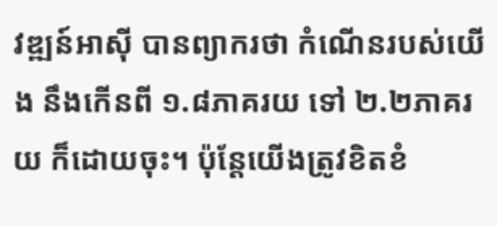វឌ្ឍន៍អាស៊ី បានព្យាករថា កំណើនរបស់យើង នឹងកើនពី ១.៨ភាគរយ ទៅ ២.២ភាគរយ ក៏ដោយចុះ។ ប៉ុន្តែយើងត្រូវខិតខំ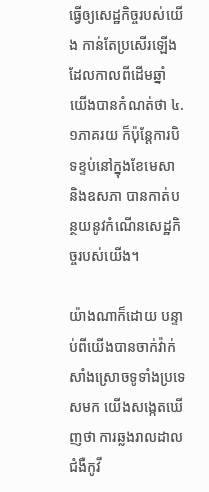ធ្វើឲ្យសេដ្ឋកិច្ចរបស់យើង កាន់តែប្រសើរឡើង ដែលកាលពីដើមឆ្នាំ យើងបានកំណត់ថា ៤.១ភាគរយ ក៏ប៉ុន្តែការបិទខ្ទប់នៅក្នុងខែមេសា និងឧសភា បានកាត់បន្ថយនូវកំណើនសេដ្ឋកិច្ចរបស់យើង។

យ៉ាងណាក៏ដោយ បន្ទាប់ពីយើងបានចាក់វ៉ាក់សាំងស្រោចទូទាំងប្រទេសមក យើងសង្កេតឃើញថា ការឆ្លងរាលដាលជំងឺកូវី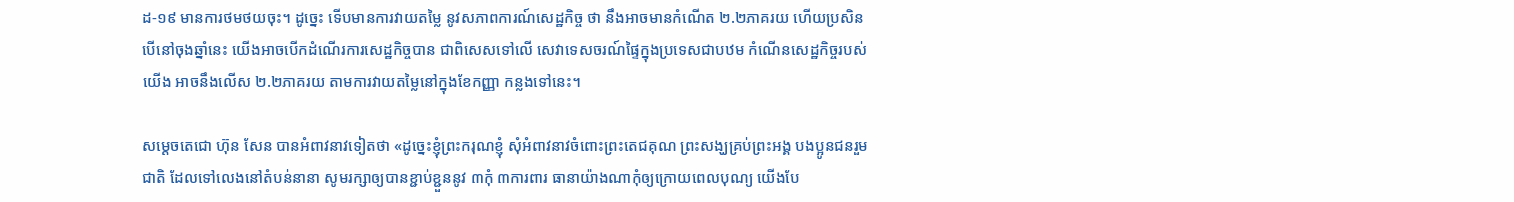ដ-១៩ មានការថមថយចុះ។ ដូច្នេះ ទើបមានការវាយតម្លៃ នូវសភាពការណ៍សេដ្ឋកិច្ច ថា នឹងអាចមានកំណើត ២.២ភាគរយ ហើយប្រសិនបើនៅចុងឆ្នាំនេះ យើងអាចបើកដំណើរការសេដ្ឋកិច្ចបាន ជាពិសេសទៅលើ សេវាទេសចរណ៍ផ្ទៃក្នុងប្រទេសជាបឋម កំណើនសេដ្ឋកិច្ចរបស់យើង អាចនឹងលើស ២.២ភាគរយ តាមការវាយតម្លៃនៅក្នុងខែកញ្ញា កន្លងទៅនេះ។

សម្ដេចតេជោ ហ៊ុន សែន បានអំពាវនាវទៀតថា «ដូច្នេះខ្ញុំព្រះករុណខ្ញុំ សុំអំពាវនាវចំពោះព្រះតេជគុណ ព្រះសង្ឃគ្រប់ព្រះអង្គ បងប្អូនជនរួមជាតិ ដែលទៅលេងនៅតំបន់នានា សូមរក្សាឲ្យបានខ្ជាប់ខ្ជួននូវ ៣កុំ ៣ការពារ ធានាយ៉ាងណាកុំឲ្យក្រោយពេលបុណ្យ យើងបែ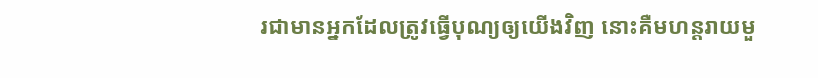រជាមានអ្នកដែលត្រូវធ្វើបុណ្យឲ្យយើងវិញ នោះគឺមហន្តរាយមួ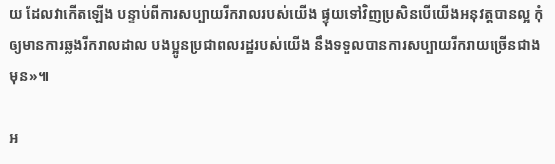យ ដែលវាកើតឡើង បន្ទាប់ពីការសប្បាយរីករាលរបស់យើង ផ្ទុយទៅវិញប្រសិនបើយើងអនុវត្តបានល្អ កុំឲ្យមានការឆ្លងរីករាលដាល បងប្អូនប្រជាពលរដ្ឋរបស់យើង នឹងទទួលបានការសប្បាយរីករាយច្រើនជាងមុន»៕

អ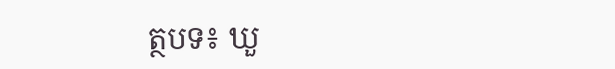ត្ថបទ៖ ឃួ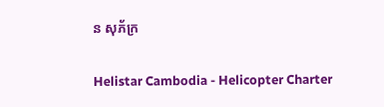ន សុភ័ក្រ

Helistar Cambodia - Helicopter Charter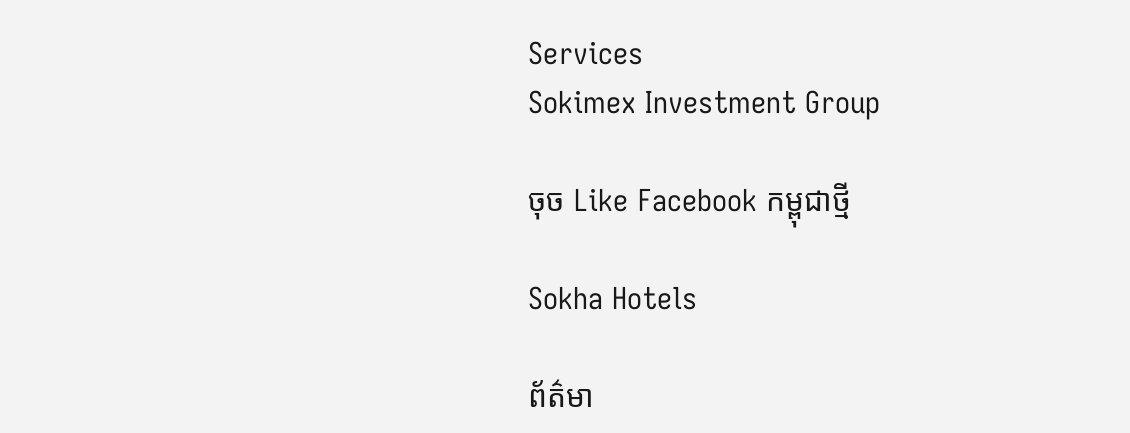Services
Sokimex Investment Group

ចុច Like Facebook កម្ពុជាថ្មី

Sokha Hotels

ព័ត៌មា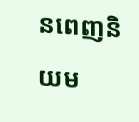នពេញនិយម